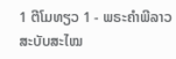1 ຕີໂມທຽວ 1 - ພຣະຄຳພີລາວສະບັບສະໄໝ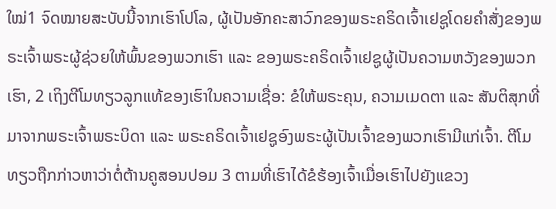ໃໝ່1 ຈົດໝາຍສະບັບນີ້ຈາກເຮົາໂປໂລ, ຜູ້ເປັນອັກຄະສາວົກຂອງພຣະຄຣິດເຈົ້າເຢຊູໂດຍຄຳສັ່ງຂອງພຣະເຈົ້າພຣະຜູ້ຊ່ວຍໃຫ້ພົ້ນຂອງພວກເຮົາ ແລະ ຂອງພຣະຄຣິດເຈົ້າເຢຊູຜູ້ເປັນຄວາມຫວັງຂອງພວກເຮົາ, 2 ເຖິງຕີໂມທຽວລູກແທ້ຂອງເຮົາໃນຄວາມເຊື່ອ: ຂໍໃຫ້ພຣະຄຸນ, ຄວາມເມດຕາ ແລະ ສັນຕິສຸກທີ່ມາຈາກພຣະເຈົ້າພຣະບິດາ ແລະ ພຣະຄຣິດເຈົ້າເຢຊູອົງພຣະຜູ້ເປັນເຈົ້າຂອງພວກເຮົາມີແກ່ເຈົ້າ. ຕີໂມທຽວຖືກກ່າວຫາວ່າຕໍ່ຕ້ານຄູສອນປອມ 3 ຕາມທີ່ເຮົາໄດ້ຂໍຮ້ອງເຈົ້າເມື່ອເຮົາໄປຍັງແຂວງ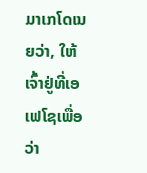ມາເກໂດເນຍວ່າ, ໃຫ້ເຈົ້າຢູ່ທີ່ເອເຟໂຊເພື່ອວ່າ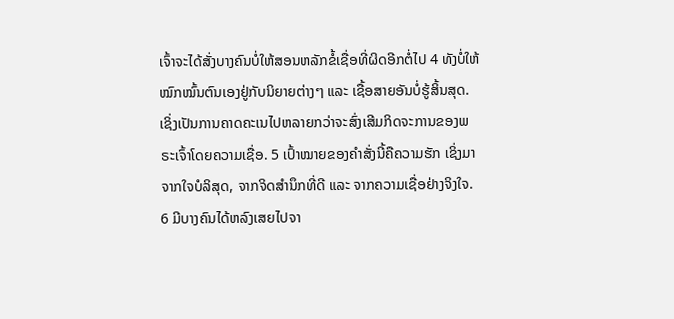ເຈົ້າຈະໄດ້ສັ່ງບາງຄົນບໍ່ໃຫ້ສອນຫລັກຂໍ້ເຊື່ອທີ່ຜິດອີກຕໍ່ໄປ 4 ທັງບໍ່ໃຫ້ໝົກໝົ້ນຕົນເອງຢູ່ກັບນິຍາຍຕ່າງໆ ແລະ ເຊື້ອສາຍອັນບໍ່ຮູ້ສິ້ນສຸດ. ເຊິ່ງເປັນການຄາດຄະເນໄປຫລາຍກວ່າຈະສົ່ງເສີມກິດຈະການຂອງພຣະເຈົ້າໂດຍຄວາມເຊື່ອ. 5 ເປົ້າໝາຍຂອງຄຳສັ່ງນີ້ຄືຄວາມຮັກ ເຊິ່ງມາຈາກໃຈບໍລິສຸດ, ຈາກຈິດສຳນຶກທີ່ດີ ແລະ ຈາກຄວາມເຊື່ອຢ່າງຈິງໃຈ. 6 ມີບາງຄົນໄດ້ຫລົງເສຍໄປຈາ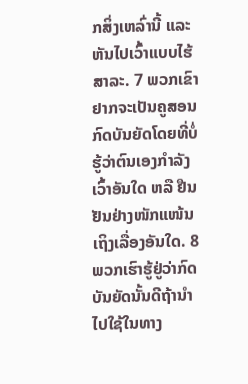ກສິ່ງເຫລົ່ານີ້ ແລະ ຫັນໄປເວົ້າແບບໄຮ້ສາລະ. 7 ພວກເຂົາຢາກຈະເປັນຄູສອນກົດບັນຍັດໂດຍທີ່ບໍ່ຮູ້ວ່າຕົນເອງກຳລັງເວົ້າອັນໃດ ຫລື ຢືນຢັນຢ່າງໜັກແໜ້ນເຖິງເລື່ອງອັນໃດ. 8 ພວກເຮົາຮູ້ຢູ່ວ່າກົດບັນຍັດນັ້ນດີຖ້ານຳໄປໃຊ້ໃນທາງ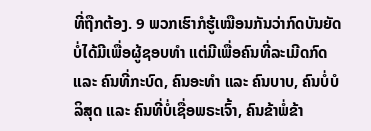ທີ່ຖືກຕ້ອງ. 9 ພວກເຮົາກໍຮູ້ເໝືອນກັນວ່າກົດບັນຍັດບໍ່ໄດ້ມີເພື່ອຜູ້ຊອບທຳ ແຕ່ມີເພື່ອຄົນທີ່ລະເມີດກົດ ແລະ ຄົນທີ່ກະບົດ, ຄົນອະທຳ ແລະ ຄົນບາບ, ຄົນບໍ່ບໍລິສຸດ ແລະ ຄົນທີ່ບໍ່ເຊື່ອພຣະເຈົ້າ, ຄົນຂ້າພໍ່ຂ້າ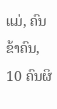ແມ່, ຄົນຂ້າຄົນ, 10 ຄົນຜິ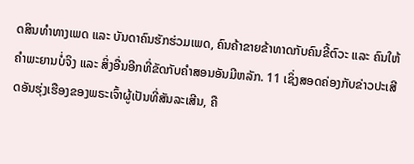ດສິນທຳທາງເພດ ແລະ ບັນດາຄົນຮັກຮ່ວມເພດ, ຄົນຄ້າຂາຍຂ້າທາດກັບຄົນຂີ້ຕົວະ ແລະ ຄົນໃຫ້ຄຳພະຍານບໍ່ຈິງ ແລະ ສິ່ງອື່ນອີກທີ່ຂັດກັບຄຳສອນອັນມີຫລັກ. 11 ເຊິ່ງສອດຄ່ອງກັບຂ່າວປະເສີດອັນຮຸ່ງເຮືອງຂອງພຣະເຈົ້າຜູ້ເປັນທີ່ສັນລະເສີນ, ຄື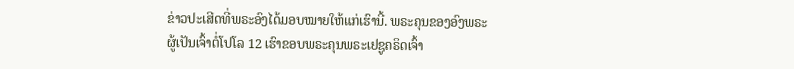ຂ່າວປະເສີດທີ່ພຣະອົງໄດ້ມອບໝາຍໃຫ້ແກ່ເຮົານີ້. ພຣະຄຸນຂອງອົງພຣະຜູ້ເປັນເຈົ້າຕໍ່ໂປໂລ 12 ເຮົາຂອບພຣະຄຸນພຣະເຢຊູຄຣິດເຈົ້າ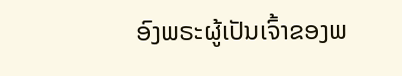ອົງພຣະຜູ້ເປັນເຈົ້າຂອງພ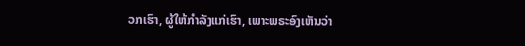ວກເຮົາ, ຜູ້ໃຫ້ກຳລັງແກ່ເຮົາ, ເພາະພຣະອົງເຫັນວ່າ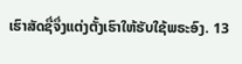ເຮົາສັດຊື່ຈຶ່ງແຕ່ງຕັ້ງເຮົາໃຫ້ຮັບໃຊ້ພຣະອົງ. 13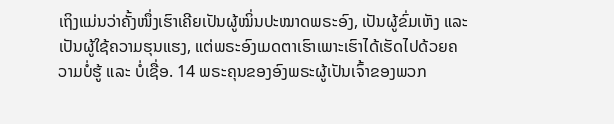ເຖິງແມ່ນວ່າຄັ້ງໜຶ່ງເຮົາເຄີຍເປັນຜູ້ໝິ່ນປະໝາດພຣະອົງ, ເປັນຜູ້ຂົ່ມເຫັງ ແລະ ເປັນຜູ້ໃຊ້ຄວາມຮຸນແຮງ, ແຕ່ພຣະອົງເມດຕາເຮົາເພາະເຮົາໄດ້ເຮັດໄປດ້ວຍຄວາມບໍ່ຮູ້ ແລະ ບໍ່ເຊື່ອ. 14 ພຣະຄຸນຂອງອົງພຣະຜູ້ເປັນເຈົ້າຂອງພວກ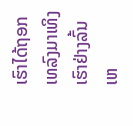ເຮົາໄດ້ຖອກເທລົງມາເທິງເຮົາຢ່າງລົ້ນເຫ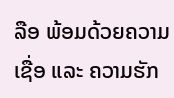ລືອ ພ້ອມດ້ວຍຄວາມເຊື່ອ ແລະ ຄວາມຮັກ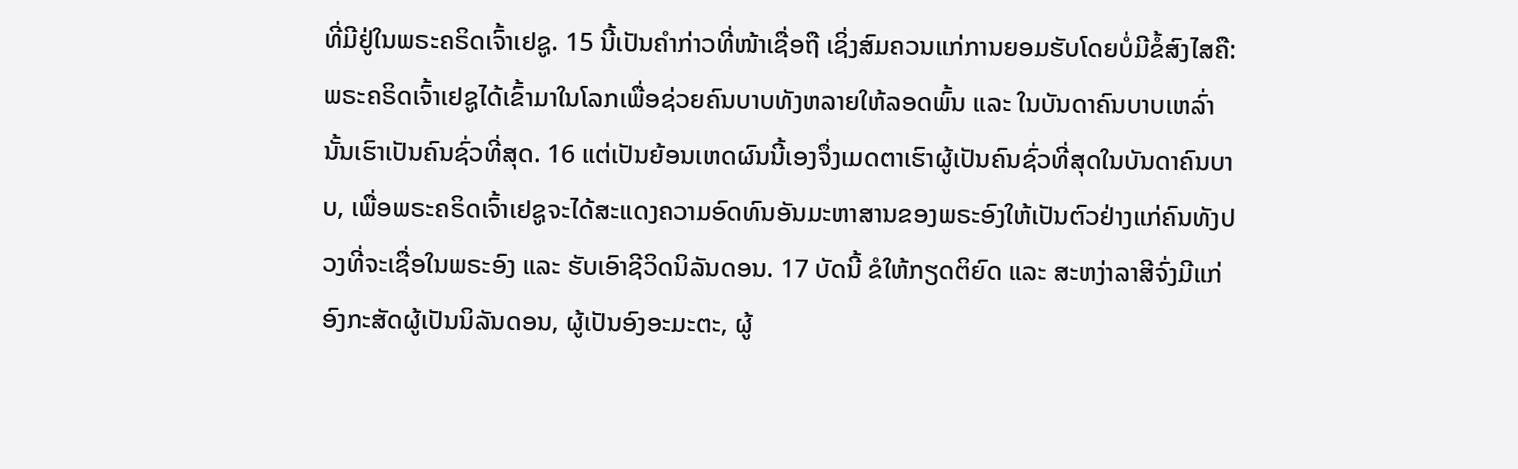ທີ່ມີຢູ່ໃນພຣະຄຣິດເຈົ້າເຢຊູ. 15 ນີ້ເປັນຄຳກ່າວທີ່ໜ້າເຊື່ອຖື ເຊິ່ງສົມຄວນແກ່ການຍອມຮັບໂດຍບໍ່ມີຂໍ້ສົງໄສຄື: ພຣະຄຣິດເຈົ້າເຢຊູໄດ້ເຂົ້າມາໃນໂລກເພື່ອຊ່ວຍຄົນບາບທັງຫລາຍໃຫ້ລອດພົ້ນ ແລະ ໃນບັນດາຄົນບາບເຫລົ່ານັ້ນເຮົາເປັນຄົນຊົ່ວທີ່ສຸດ. 16 ແຕ່ເປັນຍ້ອນເຫດຜົນນີ້ເອງຈຶ່ງເມດຕາເຮົາຜູ້ເປັນຄົນຊົ່ວທີ່ສຸດໃນບັນດາຄົນບາບ, ເພື່ອພຣະຄຣິດເຈົ້າເຢຊູຈະໄດ້ສະແດງຄວາມອົດທົນອັນມະຫາສານຂອງພຣະອົງໃຫ້ເປັນຕົວຢ່າງແກ່ຄົນທັງປວງທີ່ຈະເຊື່ອໃນພຣະອົງ ແລະ ຮັບເອົາຊີວິດນິລັນດອນ. 17 ບັດນີ້ ຂໍໃຫ້ກຽດຕິຍົດ ແລະ ສະຫງ່າລາສີຈົ່ງມີແກ່ອົງກະສັດຜູ້ເປັນນິລັນດອນ, ຜູ້ເປັນອົງອະມະຕະ, ຜູ້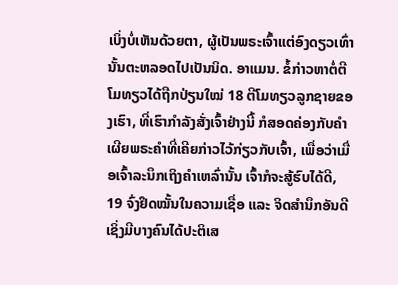ເບິ່ງບໍ່ເຫັນດ້ວຍຕາ, ຜູ້ເປັນພຣະເຈົ້າແຕ່ອົງດຽວເທົ່ານັ້ນຕະຫລອດໄປເປັນນິດ. ອາແມນ. ຂໍ້ກ່າວຫາຕໍ່ຕີໂມທຽວໄດ້ຖືກປ່ຽນໃໝ່ 18 ຕີໂມທຽວລູກຊາຍຂອງເຮົາ, ທີ່ເຮົາກຳລັງສັ່ງເຈົ້າຢ່າງນີ້ ກໍສອດຄ່ອງກັບຄຳເຜີຍພຣະຄຳທີ່ເຄີຍກ່າວໄວ້ກ່ຽວກັບເຈົ້າ, ເພື່ອວ່າເມື່ອເຈົ້າລະນຶກເຖິງຄຳເຫລົ່ານັ້ນ ເຈົ້າກໍຈະສູ້ຮົບໄດ້ດີ, 19 ຈົ່ງຢຶດໝັ້ນໃນຄວາມເຊື່ອ ແລະ ຈິດສຳນຶກອັນດີ ເຊິ່ງມີບາງຄົນໄດ້ປະຕິເສ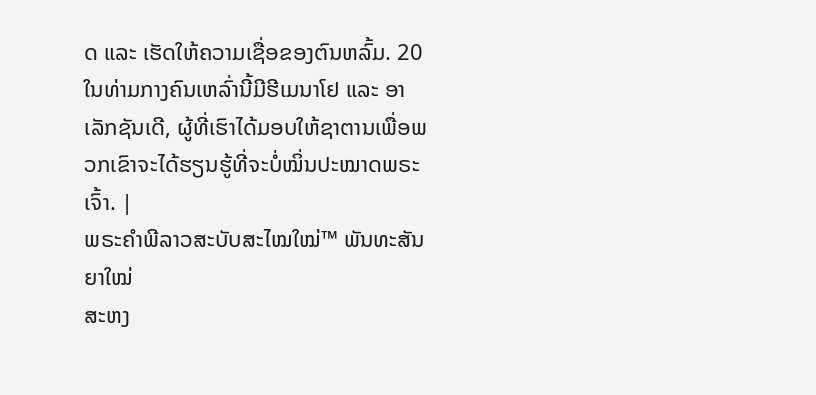ດ ແລະ ເຮັດໃຫ້ຄວາມເຊື່ອຂອງຕົນຫລົ້ມ. 20 ໃນທ່າມກາງຄົນເຫລົ່ານີ້ມີຮີເມນາໂຢ ແລະ ອາເລັກຊັນເດີ, ຜູ້ທີ່ເຮົາໄດ້ມອບໃຫ້ຊາຕານເພື່ອພວກເຂົາຈະໄດ້ຮຽນຮູ້ທີ່ຈະບໍ່ໝິ່ນປະໝາດພຣະເຈົ້າ. |
ພຣະຄຳພີລາວສະບັບສະໄໝໃໝ່™ ພັນທະສັນຍາໃໝ່
ສະຫງ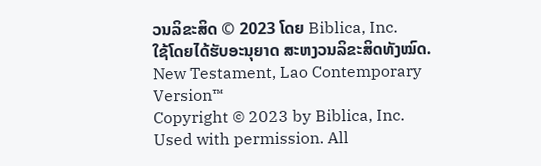ວນລິຂະສິດ © 2023 ໂດຍ Biblica, Inc.
ໃຊ້ໂດຍໄດ້ຮັບອະນຸຍາດ ສະຫງວນລິຂະສິດທັງໝົດ.
New Testament, Lao Contemporary Version™
Copyright © 2023 by Biblica, Inc.
Used with permission. All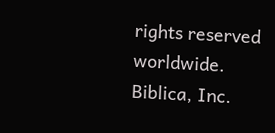rights reserved worldwide.
Biblica, Inc.